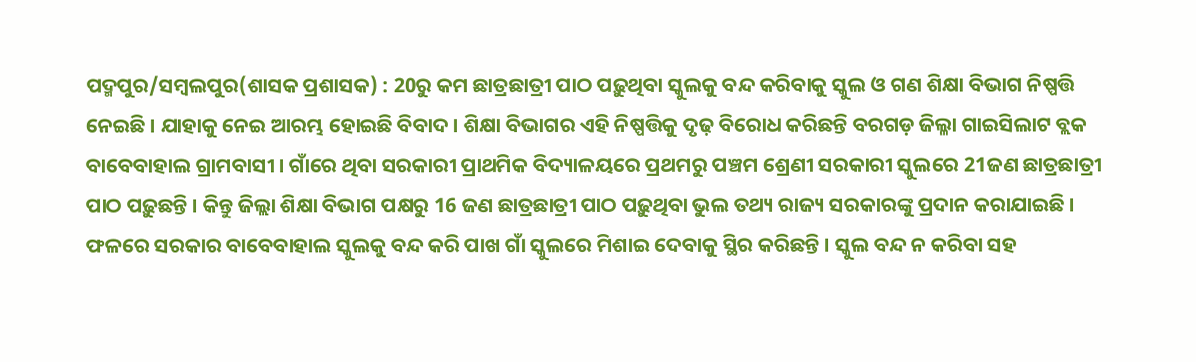ପଦ୍ମପୁର/ସମ୍ବଲପୁର(ଶାସକ ପ୍ରଶାସକ) : 20ରୁ କମ ଛାତ୍ରଛାତ୍ରୀ ପାଠ ପଢ଼ୁଥିବା ସ୍କୁଲକୁ ବନ୍ଦ କରିବାକୁ ସ୍କୁଲ ଓ ଗଣ ଶିକ୍ଷା ବିଭାଗ ନିଷ୍ପତ୍ତି ନେଇଛି । ଯାହାକୁ ନେଇ ଆରମ୍ଭ ହୋଇଛି ବିବାଦ । ଶିକ୍ଷା ବିଭାଗର ଏହି ନିଷ୍ପତ୍ତିକୁ ଦୃଢ଼ ବିରୋଧ କରିଛନ୍ତି ବରଗଡ଼ ଜିଲ୍ଳା ଗାଇସିଲାଟ ବ୍ଲକ ବାବେବାହାଲ ଗ୍ରାମବାସୀ । ଗାଁରେ ଥିବା ସରକାରୀ ପ୍ରାଥମିକ ବିଦ୍ୟାଳୟରେ ପ୍ରଥମରୁ ପଞ୍ଚମ ଶ୍ରେଣୀ ସରକାରୀ ସ୍କୁଲରେ 21ଜଣ ଛାତ୍ରଛାତ୍ରୀ ପାଠ ପଢ଼ୁଛନ୍ତି । କିନ୍ତୁ ଜିଲ୍ଲା ଶିକ୍ଷା ବିଭାଗ ପକ୍ଷରୁ 16 ଜଣ ଛାତ୍ରଛାତ୍ରୀ ପାଠ ପଢ଼ୁଥିବା ଭୁଲ ତଥ୍ୟ ରାଜ୍ୟ ସରକାରଙ୍କୁ ପ୍ରଦାନ କରାଯାଇଛି । ଫଳରେ ସରକାର ବାବେବାହାଲ ସ୍କୁଲକୁ ବନ୍ଦ କରି ପାଖ ଗାଁ ସ୍କୁଲରେ ମିଶାଇ ଦେବାକୁ ସ୍ଥିର କରିଛନ୍ତି । ସ୍କୁଲ ବନ୍ଦ ନ କରିବା ସହ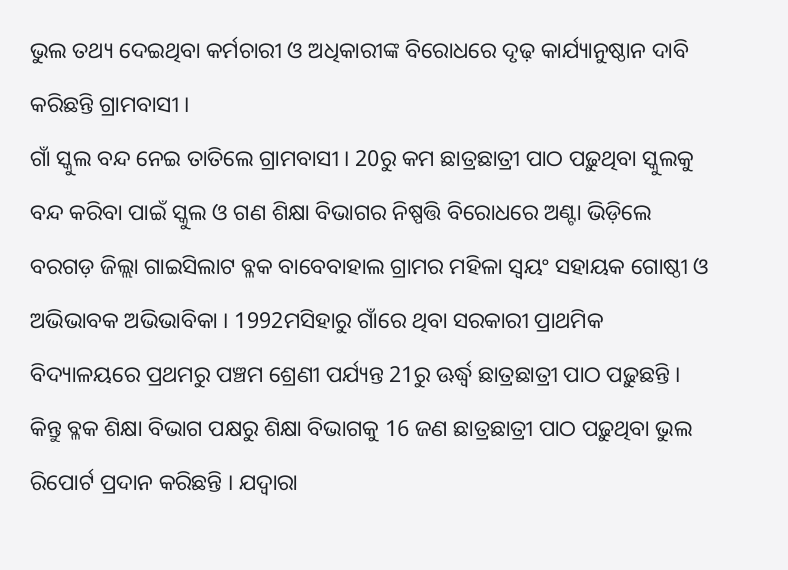ଭୁଲ ତଥ୍ୟ ଦେଇଥିବା କର୍ମଚାରୀ ଓ ଅଧିକାରୀଙ୍କ ବିରୋଧରେ ଦୃଢ଼ କାର୍ଯ୍ୟାନୁଷ୍ଠାନ ଦାବି କରିଛନ୍ତି ଗ୍ରାମବାସୀ ।
ଗାଁ ସ୍କୁଲ ବନ୍ଦ ନେଇ ତାତିଲେ ଗ୍ରାମବାସୀ । 20ରୁ କମ ଛାତ୍ରଛାତ୍ରୀ ପାଠ ପଢ଼ୁଥିବା ସ୍କୁଲକୁ ବନ୍ଦ କରିବା ପାଇଁ ସ୍କୁଲ ଓ ଗଣ ଶିକ୍ଷା ବିଭାଗର ନିଷ୍ପତ୍ତି ବିରୋଧରେ ଅଣ୍ଟା ଭିଡ଼ିଲେ ବରଗଡ଼ ଜିଲ୍ଲା ଗାଇସିଲାଟ ବ୍ଳକ ବାବେବାହାଲ ଗ୍ରାମର ମହିଳା ସ୍ବୟଂ ସହାୟକ ଗୋଷ୍ଠୀ ଓ ଅଭିଭାବକ ଅଭିଭାବିକା । 1992ମସିହାରୁ ଗାଁରେ ଥିବା ସରକାରୀ ପ୍ରାଥମିକ ବିଦ୍ୟାଳୟରେ ପ୍ରଥମରୁ ପଞ୍ଚମ ଶ୍ରେଣୀ ପର୍ଯ୍ୟନ୍ତ 21ରୁ ଊର୍ଦ୍ଧ୍ବ ଛାତ୍ରଛାତ୍ରୀ ପାଠ ପଢ଼ୁଛନ୍ତି । କିନ୍ତୁ ବ୍ଳକ ଶିକ୍ଷା ବିଭାଗ ପକ୍ଷରୁ ଶିକ୍ଷା ବିଭାଗକୁ 16 ଜଣ ଛାତ୍ରଛାତ୍ରୀ ପାଠ ପଢ଼ୁଥିବା ଭୁଲ ରିପୋର୍ଟ ପ୍ରଦାନ କରିଛନ୍ତି । ଯଦ୍ବାରା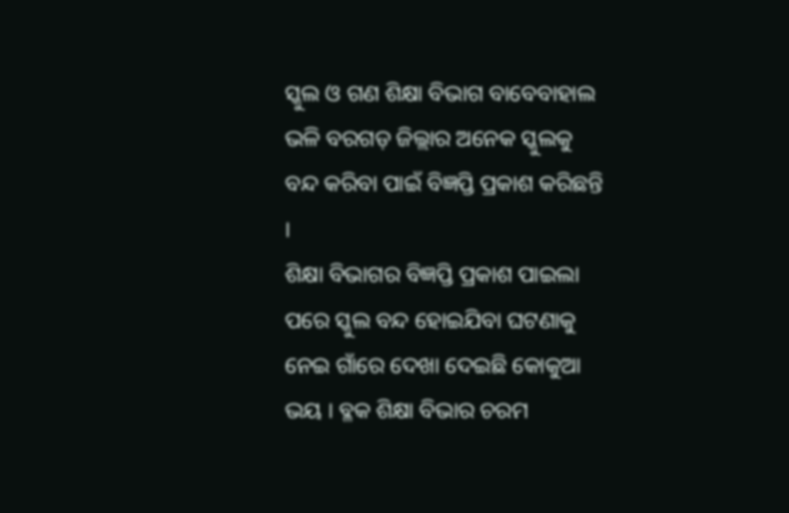ସ୍କୁଲ ଓ ଗଣ ଶିକ୍ଷା ବିଭାଗ ବାବେବାହାଲ ଭଳି ବରଗଡ଼ ଜିଲ୍ଲାର ଅନେକ ସ୍କୁଲକୁ ବନ୍ଦ କରିବା ପାଇଁ ବିଜ୍ଞପ୍ତି ପ୍ରକାଶ କରିଛନ୍ତି ।
ଶିକ୍ଷା ବିଭାଗର ବିଜ୍ଞପ୍ତି ପ୍ରକାଶ ପାଇଲା ପରେ ସ୍କୁଲ ବନ୍ଦ ହୋଇଯିବା ଘଟଣାକୁ ନେଇ ଗାଁରେ ଦେଖା ଦେଇଛି କୋକୁଆ ଭୟ । ବ୍ଳକ ଶିକ୍ଷା ବିଭାର ଚରମ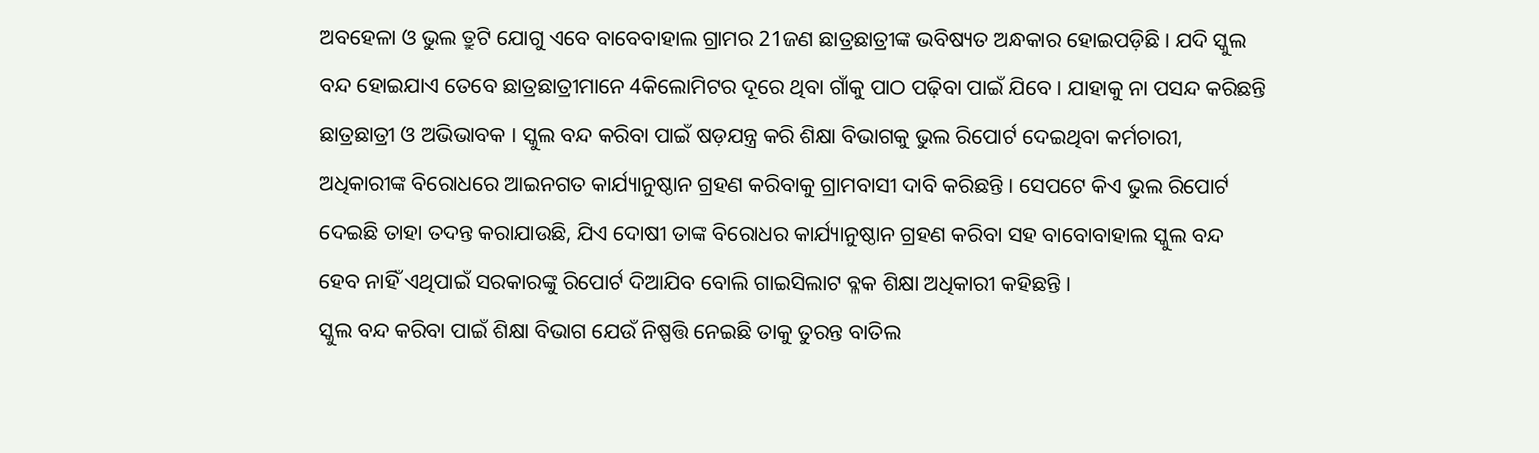ଅବହେଳା ଓ ଭୁଲ ତ୍ରୁଟି ଯୋଗୁ ଏବେ ବାବେବାହାଲ ଗ୍ରାମର 21ଜଣ ଛାତ୍ରଛାତ୍ରୀଙ୍କ ଭବିଷ୍ୟତ ଅନ୍ଧକାର ହୋଇପଡ଼ିଛି । ଯଦି ସ୍କୁଲ ବନ୍ଦ ହୋଇଯାଏ ତେବେ ଛାତ୍ରଛାତ୍ରୀମାନେ 4କିଲୋମିଟର ଦୂରେ ଥିବା ଗାଁକୁ ପାଠ ପଢ଼ିବା ପାଇଁ ଯିବେ । ଯାହାକୁ ନା ପସନ୍ଦ କରିଛନ୍ତି ଛାତ୍ରଛାତ୍ରୀ ଓ ଅଭିଭାବକ । ସ୍କୁଲ ବନ୍ଦ କରିବା ପାଇଁ ଷଡ଼ଯନ୍ତ୍ର କରି ଶିକ୍ଷା ବିଭାଗକୁ ଭୁଲ ରିପୋର୍ଟ ଦେଇଥିବା କର୍ମଚାରୀ, ଅଧିକାରୀଙ୍କ ବିରୋଧରେ ଆଇନଗତ କାର୍ଯ୍ୟାନୁଷ୍ଠାନ ଗ୍ରହଣ କରିବାକୁ ଗ୍ରାମବାସୀ ଦାବି କରିଛନ୍ତି । ସେପଟେ କିଏ ଭୁଲ ରିପୋର୍ଟ ଦେଇଛି ତାହା ତଦନ୍ତ କରାଯାଉଛି, ଯିଏ ଦୋଷୀ ତାଙ୍କ ବିରୋଧର କାର୍ଯ୍ୟାନୁଷ୍ଠାନ ଗ୍ରହଣ କରିବା ସହ ବାବୋବାହାଲ ସ୍କୁଲ ବନ୍ଦ ହେବ ନାହିଁ ଏଥିପାଇଁ ସରକାରଙ୍କୁ ରିପୋର୍ଟ ଦିଆଯିବ ବୋଲି ଗାଇସିଲାଟ ବ୍ଳକ ଶିକ୍ଷା ଅଧିକାରୀ କହିଛନ୍ତି ।
ସ୍କୁଲ ବନ୍ଦ କରିବା ପାଇଁ ଶିକ୍ଷା ବିଭାଗ ଯେଉଁ ନିଷ୍ପତ୍ତି ନେଇଛି ତାକୁ ତୁରନ୍ତ ବାତିଲ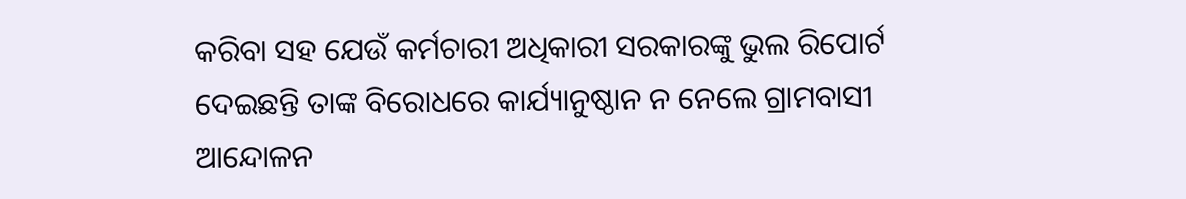କରିବା ସହ ଯେଉଁ କର୍ମଚାରୀ ଅଧିକାରୀ ସରକାରଙ୍କୁ ଭୁଲ ରିପୋର୍ଟ ଦେଇଛନ୍ତି ତାଙ୍କ ବିରୋଧରେ କାର୍ଯ୍ୟାନୁଷ୍ଠାନ ନ ନେଲେ ଗ୍ରାମବାସୀ ଆନ୍ଦୋଳନ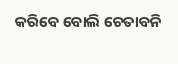କରିବେ ବୋଲି ଚେତାବନି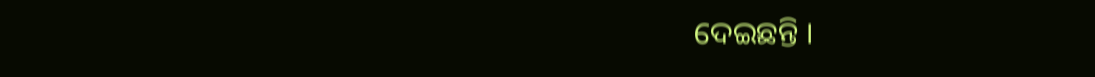ଦେଇଛନ୍ତି ।